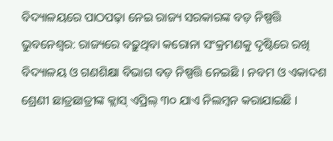ବିଦ୍ୟାଳୟରେ ପାଠପଢ଼ା ନେଇ ରାଜ୍ୟ ସରକାରଙ୍କ ବଡ଼ ନିଷ୍ପତ୍ତି
ଭୁବନେଶ୍ୱର: ରାଜ୍ୟରେ ବଢ଼ୁଥିବା କରୋନା ସଂକ୍ରମଣକୁ ଦୃଷ୍ଟିରେ ରଖି ବିଦ୍ୟାଳୟ ଓ ଗଣଶିକ୍ଷା ବିଭାଗ ବଡ଼ ନିଷ୍ପତ୍ତି ନେଇଛି । ନବମ ଓ ଏକାଦଶ ଶ୍ରେଣୀ ଛାତ୍ରଛାତ୍ରୀଙ୍କ କ୍ଲାସ୍ ଏପ୍ରିଲ୍ ୩୦ ଯାଏ ନିଲମ୍ବନ କରାଯାଇଛି ।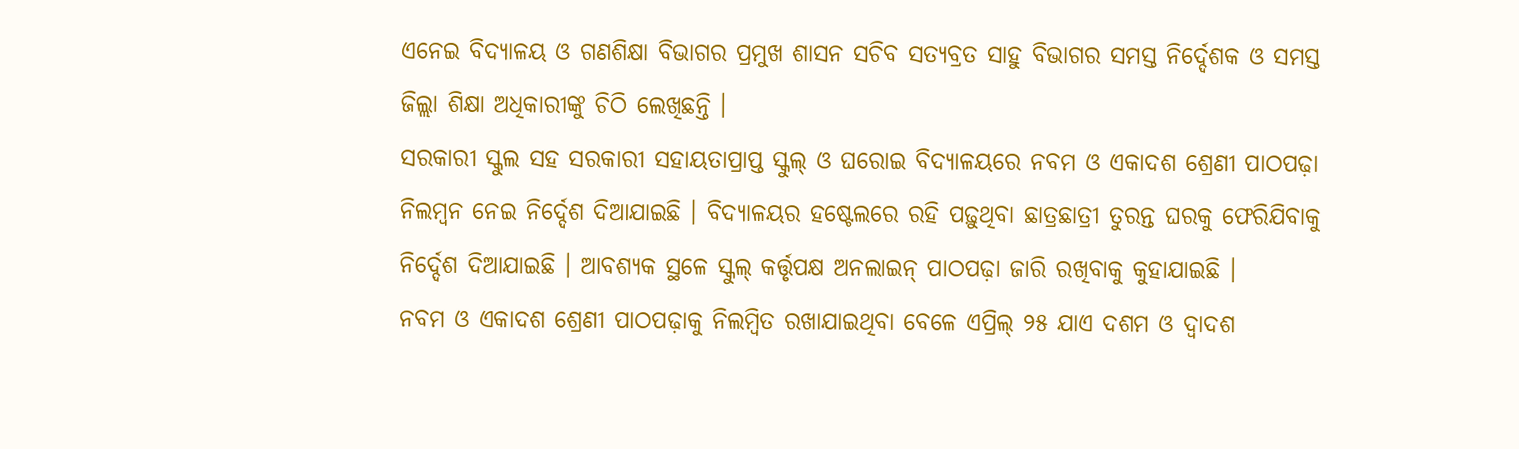ଏନେଇ ବିଦ୍ୟାଳୟ ଓ ଗଣଶିକ୍ଷା ବିଭାଗର ପ୍ରମୁଖ ଶାସନ ସଚିବ ସତ୍ୟବ୍ରତ ସାହୁ ବିଭାଗର ସମସ୍ତ ନିର୍ଦ୍ଦେଶକ ଓ ସମସ୍ତ ଜିଲ୍ଲା ଶିକ୍ଷା ଅଧିକାରୀଙ୍କୁ ଚିଠି ଲେଖିଛନ୍ତି ।
ସରକାରୀ ସ୍କୁଲ ସହ ସରକାରୀ ସହାୟତାପ୍ରାପ୍ତ ସ୍କୁଲ୍ ଓ ଘରୋଇ ବିଦ୍ୟାଳୟରେ ନବମ ଓ ଏକାଦଶ ଶ୍ରେଣୀ ପାଠପଢ଼ା ନିଲମ୍ବନ ନେଇ ନିର୍ଦ୍ଦେଶ ଦିଆଯାଇଛି । ବିଦ୍ୟାଳୟର ହଷ୍ଟେଲରେ ରହି ପଢ଼ୁଥିବା ଛାତ୍ରଛାତ୍ରୀ ତୁରନ୍ତ ଘରକୁ ଫେରିଯିବାକୁ ନିର୍ଦ୍ଦେଶ ଦିଆଯାଇଛି । ଆବଶ୍ୟକ ସ୍ଥଳେ ସ୍କୁଲ୍ କର୍ତ୍ତୃପକ୍ଷ ଅନଲାଇନ୍ ପାଠପଢ଼ା ଜାରି ରଖିବାକୁ କୁହାଯାଇଛି ।
ନବମ ଓ ଏକାଦଶ ଶ୍ରେଣୀ ପାଠପଢ଼ାକୁ ନିଲମ୍ବିତ ରଖାଯାଇଥିବା ବେଳେ ଏପ୍ରିଲ୍ ୨୫ ଯାଏ ଦଶମ ଓ ଦ୍ୱାଦଶ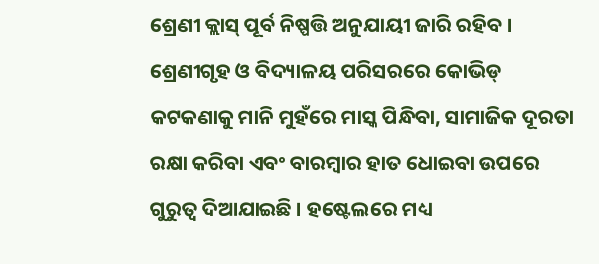ଶ୍ରେଣୀ କ୍ଲାସ୍ ପୂର୍ବ ନିଷ୍ପତ୍ତି ଅନୁଯାୟୀ ଜାରି ରହିବ । ଶ୍ରେଣୀଗୃହ ଓ ବିଦ୍ୟାଳୟ ପରିସରରେ କୋଭିଡ୍ କଟକଣାକୁ ମାନି ମୁହଁରେ ମାସ୍କ ପିନ୍ଧିବା, ସାମାଜିକ ଦୂରତା ରକ୍ଷା କରିବା ଏବଂ ବାରମ୍ବାର ହାତ ଧୋଇବା ଉପରେ ଗୁରୁତ୍ୱ ଦିଆଯାଇଛି । ହଷ୍ଟେଲରେ ମଧ୍ୟ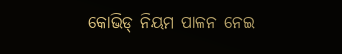କୋଭିଡ୍ ନିୟମ ପାଳନ ନେଇ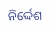ନିର୍ଦ୍ଦେଶ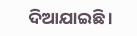ଦିଆଯାଇଛି ।